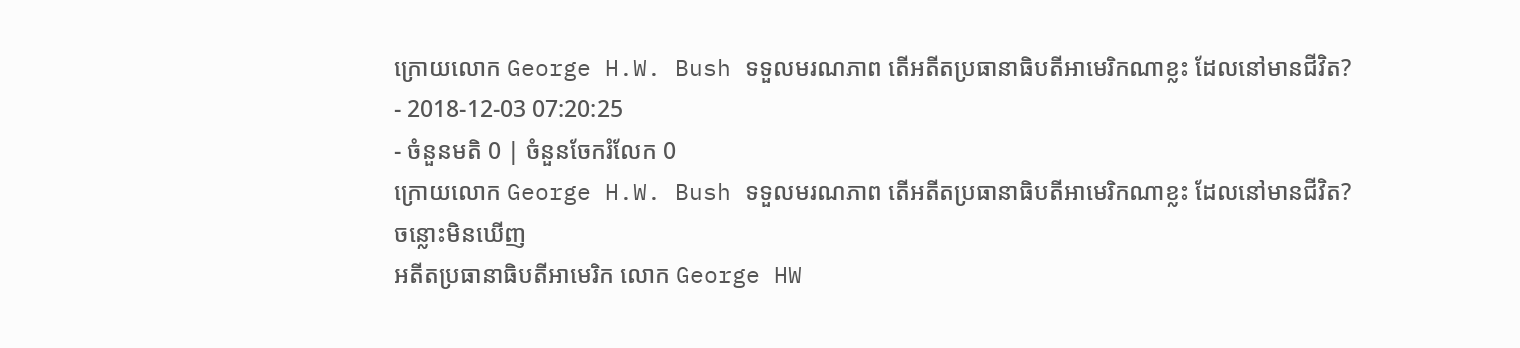ក្រោយលោក George H.W. Bush ទទួលមរណភាព តើអតីតប្រធានាធិបតីអាមេរិកណាខ្លះ ដែលនៅមានជីវិត?
- 2018-12-03 07:20:25
- ចំនួនមតិ 0 | ចំនួនចែករំលែក 0
ក្រោយលោក George H.W. Bush ទទួលមរណភាព តើអតីតប្រធានាធិបតីអាមេរិកណាខ្លះ ដែលនៅមានជីវិត?
ចន្លោះមិនឃើញ
អតីតប្រធានាធិបតីអាមេរិក លោក George HW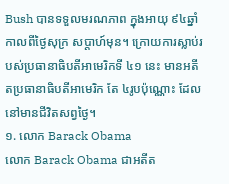Bush បានទទួលមរណភាព ក្នុងអាយុ ៩៤ឆ្នាំ កាលពីថ្ងៃសុក្រ សប្ដាហ៍មុន។ ក្រោយការស្លាប់របស់ប្រធានាធិបតីអាមេរិកទី ៤១ នេះ មានអតីតប្រធានាធិបតីអាមេរិក តែ ៤រូបប៉ុណ្ណោះ ដែលនៅមានជីវិតសព្វថ្ងៃ។
១. លោក Barack Obama
លោក Barack Obama ជាអតីត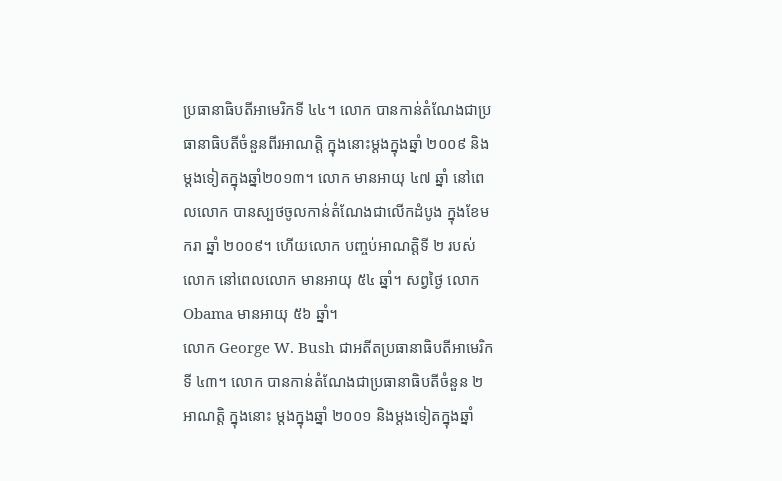ប្រធានាធិបតីអាមេរិកទី ៤៤។ លោក បានកាន់តំណែងជាប្រធានាធិបតីចំនួនពីរអាណត្តិ ក្នុងនោះម្តងក្នុងឆ្នាំ ២០០៩ និងម្តងទៀតក្នុងឆ្នាំ២០១៣។ លោក មានអាយុ ៤៧ ឆ្នាំ នៅពេលលោក បានស្បថចូលកាន់តំណែងជាលើកដំបូង ក្នុងខែមករា ឆ្នាំ ២០០៩។ ហើយលោក បញ្ចប់អាណត្តិទី ២ របស់លោក នៅពេលលោក មានអាយុ ៥៤ ឆ្នាំ។ សព្វថ្ងៃ លោក Obama មានអាយុ ៥៦ ឆ្នាំ។
លោក George W. Bush ជាអតីតប្រធានាធិបតីអាមេរិកទី ៤៣។ លោក បានកាន់តំណែងជាប្រធានាធិបតីចំនួន ២ អាណត្តិ ក្នុងនោះ ម្ដងក្នុងឆ្នាំ ២០០១ និងម្ដងទៀតក្នុងឆ្នាំ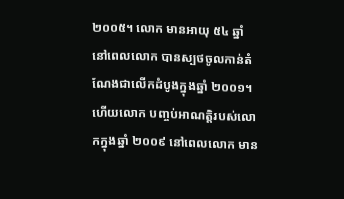២០០៥។ លោក មានអាយុ ៥៤ ឆ្នាំ នៅពេលលោក បានស្បថចូលកាន់តំណែងជាលើកដំបូងក្នុងឆ្នាំ ២០០១។ ហើយលោក បញ្ចប់អាណត្តិរបស់លោកក្នុងឆ្នាំ ២០០៩ នៅពេលលោក មាន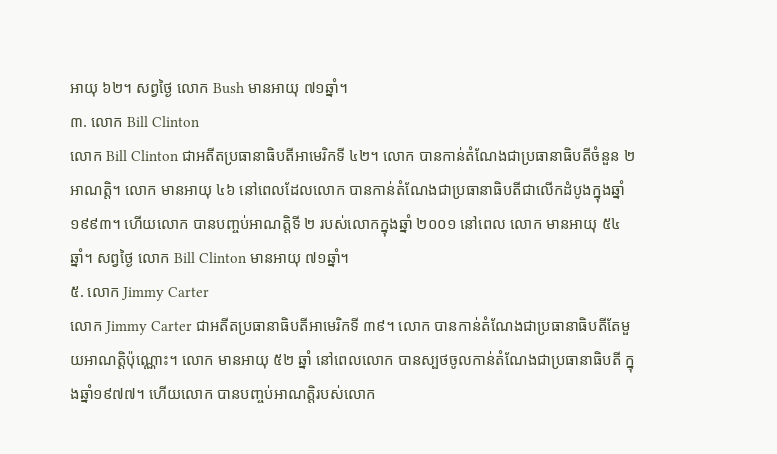អាយុ ៦២។ សព្វថ្ងៃ លោក Bush មានអាយុ ៧១ឆ្នាំ។
៣. លោក Bill Clinton
លោក Bill Clinton ជាអតីតប្រធានាធិបតីអាមេរិកទី ៤២។ លោក បានកាន់តំណែងជាប្រធានាធិបតីចំនួន ២ អាណត្តិ។ លោក មានអាយុ ៤៦ នៅពេលដែលលោក បានកាន់តំណែងជាប្រធានាធិបតីជាលើកដំបូងក្នុងឆ្នាំ ១៩៩៣។ ហើយលោក បានបញ្ចប់អាណត្តិទី ២ របស់លោកក្នុងឆ្នាំ ២០០១ នៅពេល លោក មានអាយុ ៥៤ ឆ្នាំ។ សព្វថ្ងៃ លោក Bill Clinton មានអាយុ ៧១ឆ្នាំ។
៥. លោក Jimmy Carter
លោក Jimmy Carter ជាអតីតប្រធានាធិបតីអាមេរិកទី ៣៩។ លោក បានកាន់តំណែងជាប្រធានាធិបតីតែមួយអាណត្តិប៉ុណ្ណោះ។ លោក មានអាយុ ៥២ ឆ្នាំ នៅពេលលោក បានស្បថចូលកាន់តំណែងជាប្រធានាធិបតី ក្នុងឆ្នាំ១៩៧៧។ ហើយលោក បានបញ្ចប់អាណត្តិរបស់លោក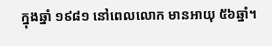ក្នុងឆ្នាំ ១៩៨១ នៅពេលលោក មានអាយុ ៥៦ឆ្នាំ។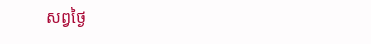សព្វថ្ងៃ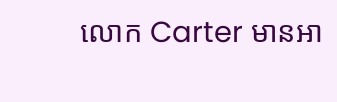លោក Carter មានអា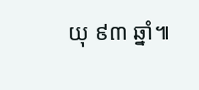យុ ៩៣ ឆ្នាំ៕